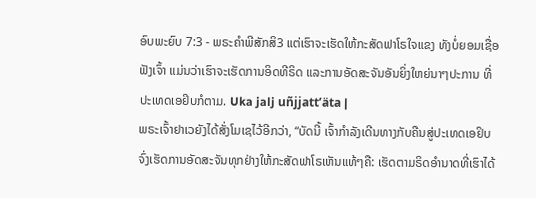ອົບພະຍົບ 7:3 - ພຣະຄຳພີສັກສິ3 ແຕ່ເຮົາຈະເຮັດໃຫ້ກະສັດຟາໂຣໃຈແຂງ ທັງບໍ່ຍອມເຊື່ອຟັງເຈົ້າ ແມ່ນວ່າເຮົາຈະເຮັດການອິດທີຣິດ ແລະການອັດສະຈັນອັນຍິ່ງໃຫຍ່ນາໆປະການ ທີ່ປະເທດເອຢິບກໍຕາມ. Uka jalj uñjjattʼäta |
ພຣະເຈົ້າຢາເວຍັງໄດ້ສັ່ງໂມເຊໄວ້ອີກວ່າ, “ບັດນີ້ ເຈົ້າກຳລັງເດີນທາງກັບຄືນສູ່ປະເທດເອຢິບ ຈົ່ງເຮັດການອັດສະຈັນທຸກຢ່າງໃຫ້ກະສັດຟາໂຣເຫັນແທ້ໆຄື: ເຮັດຕາມຣິດອຳນາດທີ່ເຮົາໄດ້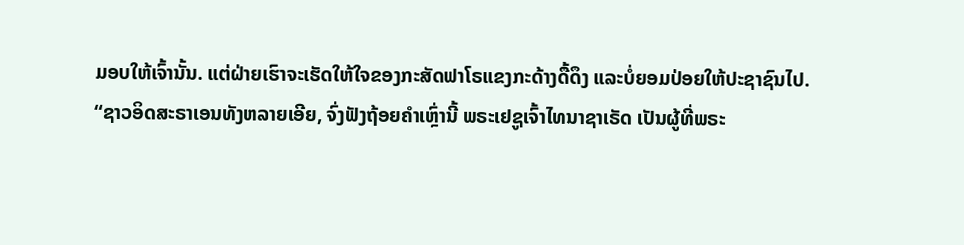ມອບໃຫ້ເຈົ້ານັ້ນ. ແຕ່ຝ່າຍເຮົາຈະເຮັດໃຫ້ໃຈຂອງກະສັດຟາໂຣແຂງກະດ້າງດື້ດຶງ ແລະບໍ່ຍອມປ່ອຍໃຫ້ປະຊາຊົນໄປ.
“ຊາວອິດສະຣາເອນທັງຫລາຍເອີຍ, ຈົ່ງຟັງຖ້ອຍຄຳເຫຼົ່ານີ້ ພຣະເຢຊູເຈົ້າໄທນາຊາເຣັດ ເປັນຜູ້ທີ່ພຣະ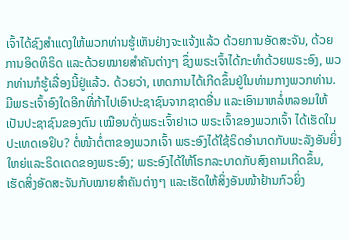ເຈົ້າໄດ້ຊົງສຳແດງໃຫ້ພວກທ່ານຮູ້ເຫັນຢ່າງຈະແຈ້ງແລ້ວ ດ້ວຍການອັດສະຈັນ, ດ້ວຍການອິດທິຣິດ ແລະດ້ວຍໝາຍສຳຄັນຕ່າງໆ ຊຶ່ງພຣະເຈົ້າໄດ້ກະທຳດ້ວຍພຣະອົງ, ພວກທ່ານກໍຮູ້ເລື່ອງນີ້ຢູ່ແລ້ວ. ດ້ວຍວ່າ, ເຫດການໄດ້ເກີດຂຶ້ນຢູ່ໃນທ່າມກາງພວກທ່ານ.
ມີພຣະເຈົ້າອົງໃດອີກທີ່ກ້າໄປເອົາປະຊາຊົນຈາກຊາດອື່ນ ແລະເອົາມາຫລໍ່ຫລອມໃຫ້ເປັນປະຊາຊົນຂອງຕົນ ເໝືອນດັ່ງພຣະເຈົ້າຢາເວ ພຣະເຈົ້າຂອງພວກເຈົ້າ ໄດ້ເຮັດໃນປະເທດເອຢິບ? ຕໍ່ໜ້າຕໍ່ຕາຂອງພວກເຈົ້າ ພຣະອົງໄດ້ໃຊ້ຣິດອຳນາດກັບພະລັງອັນຍິ່ງໃຫຍ່ແລະຣິດເດດຂອງພຣະອົງ; ພຣະອົງໄດ້ໃຫ້ໂຣກລະບາດກັບສົງຄາມເກີດຂຶ້ນ, ເຮັດສິ່ງອັດສະຈັນກັບໝາຍສຳຄັນຕ່າງໆ ແລະເຮັດໃຫ້ສິ່ງອັນໜ້າຢ້ານກົວຍິ່ງ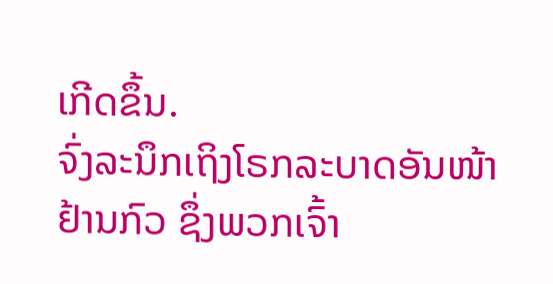ເກີດຂຶ້ນ.
ຈົ່ງລະນຶກເຖິງໂຣກລະບາດອັນໜ້າຢ້ານກົວ ຊຶ່ງພວກເຈົ້າ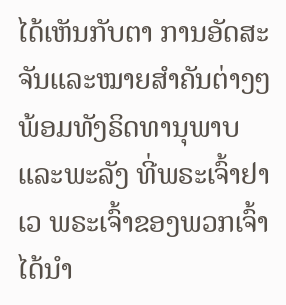ໄດ້ເຫັນກັບຕາ ການອັດສະຈັນແລະໝາຍສຳຄັນຕ່າງໆ ພ້ອມທັງຣິດທານຸພາບແລະພະລັງ ທີ່ພຣະເຈົ້າຢາເວ ພຣະເຈົ້າຂອງພວກເຈົ້າໄດ້ນຳ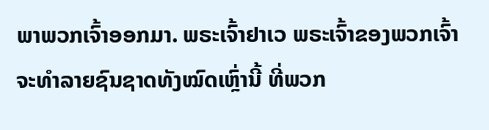ພາພວກເຈົ້າອອກມາ. ພຣະເຈົ້າຢາເວ ພຣະເຈົ້າຂອງພວກເຈົ້າຈະທຳລາຍຊົນຊາດທັງໝົດເຫຼົ່ານີ້ ທີ່ພວກ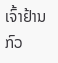ເຈົ້າຢ້ານກົວ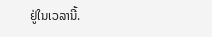ຢູ່ໃນເວລານີ້.